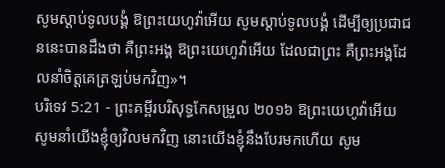សូមស្តាប់ទូលបង្គំ ឱព្រះយេហូវ៉ាអើយ សូមស្តាប់ទូលបង្គំ ដើម្បីឲ្យប្រជាជននេះបានដឹងថា គឺព្រះអង្គ ឱព្រះយេហូវ៉ាអើយ ដែលជាព្រះ គឺព្រះអង្គដែលនាំចិត្តគេត្រឡប់មកវិញ»។
បរិទេវ 5:21 - ព្រះគម្ពីរបរិសុទ្ធកែសម្រួល ២០១៦ ឱព្រះយេហូវ៉ាអើយ សូមនាំយើងខ្ញុំឲ្យវិលមកវិញ នោះយើងខ្ញុំនឹងបែរមកហើយ សូម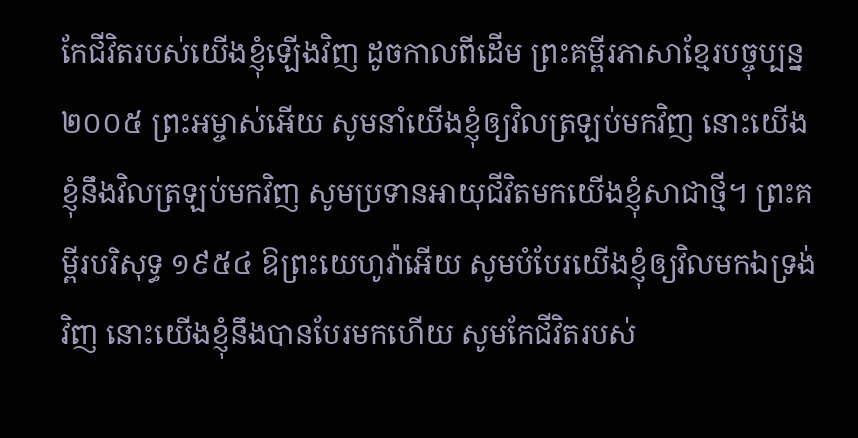កែជីវិតរបស់យើងខ្ញុំឡើងវិញ ដូចកាលពីដើម ព្រះគម្ពីរភាសាខ្មែរបច្ចុប្បន្ន ២០០៥ ព្រះអម្ចាស់អើយ សូមនាំយើងខ្ញុំឲ្យវិលត្រឡប់មកវិញ នោះយើងខ្ញុំនឹងវិលត្រឡប់មកវិញ សូមប្រទានអាយុជីវិតមកយើងខ្ញុំសាជាថ្មី។ ព្រះគម្ពីរបរិសុទ្ធ ១៩៥៤ ឱព្រះយេហូវ៉ាអើយ សូមបំបែរយើងខ្ញុំឲ្យវិលមកឯទ្រង់វិញ នោះយើងខ្ញុំនឹងបានបែរមកហើយ សូមកែជីវិតរបស់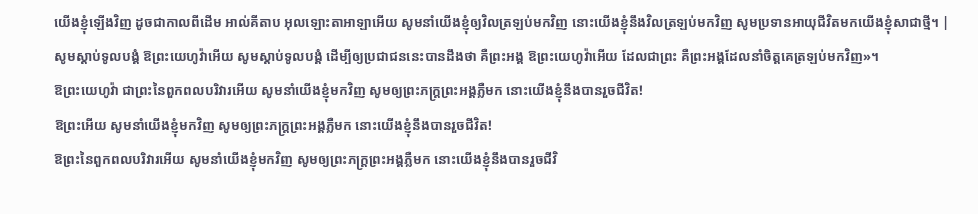យើងខ្ញុំឡើងវិញ ដូចជាកាលពីដើម អាល់គីតាប អុលឡោះតាអាឡាអើយ សូមនាំយើងខ្ញុំឲ្យវិលត្រឡប់មកវិញ នោះយើងខ្ញុំនឹងវិលត្រឡប់មកវិញ សូមប្រទានអាយុជីវិតមកយើងខ្ញុំសាជាថ្មី។ |
សូមស្តាប់ទូលបង្គំ ឱព្រះយេហូវ៉ាអើយ សូមស្តាប់ទូលបង្គំ ដើម្បីឲ្យប្រជាជននេះបានដឹងថា គឺព្រះអង្គ ឱព្រះយេហូវ៉ាអើយ ដែលជាព្រះ គឺព្រះអង្គដែលនាំចិត្តគេត្រឡប់មកវិញ»។
ឱព្រះយេហូវ៉ា ជាព្រះនៃពួកពលបរិវារអើយ សូមនាំយើងខ្ញុំមកវិញ សូមឲ្យព្រះភក្ត្រព្រះអង្គភ្លឺមក នោះយើងខ្ញុំនឹងបានរួចជីវិត!
ឱព្រះអើយ សូមនាំយើងខ្ញុំមកវិញ សូមឲ្យព្រះភក្ត្រព្រះអង្គភ្លឺមក នោះយើងខ្ញុំនឹងបានរួចជីវិត!
ឱព្រះនៃពួកពលបរិវារអើយ សូមនាំយើងខ្ញុំមកវិញ សូមឲ្យព្រះភក្ត្រព្រះអង្គភ្លឺមក នោះយើងខ្ញុំនឹងបានរួចជីវិ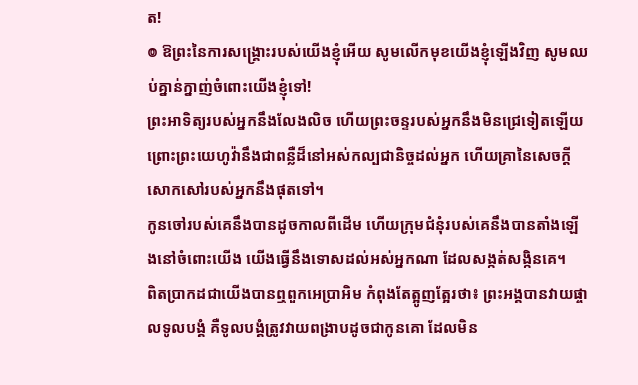ត!
៙ ឱព្រះនៃការសង្គ្រោះរបស់យើងខ្ញុំអើយ សូមលើកមុខយើងខ្ញុំឡើងវិញ សូមឈប់គ្នាន់ក្នាញ់ចំពោះយើងខ្ញុំទៅ!
ព្រះអាទិត្យរបស់អ្នកនឹងលែងលិច ហើយព្រះចន្ទរបស់អ្នកនឹងមិនជ្រេទៀតឡើយ ព្រោះព្រះយេហូវ៉ានឹងជាពន្លឺដ៏នៅអស់កល្បជានិច្ចដល់អ្នក ហើយគ្រានៃសេចក្ដីសោកសៅរបស់អ្នកនឹងផុតទៅ។
កូនចៅរបស់គេនឹងបានដូចកាលពីដើម ហើយក្រុមជំនុំរបស់គេនឹងបានតាំងឡើងនៅចំពោះយើង យើងធ្វើនឹងទោសដល់អស់អ្នកណា ដែលសង្កត់សង្កិនគេ។
ពិតប្រាកដជាយើងបានឮពួកអេប្រាអិម កំពុងតែត្អូញត្អែរថា៖ ព្រះអង្គបានវាយផ្ចាលទូលបង្គំ គឺទូលបង្គំត្រូវវាយពង្រាបដូចជាកូនគោ ដែលមិន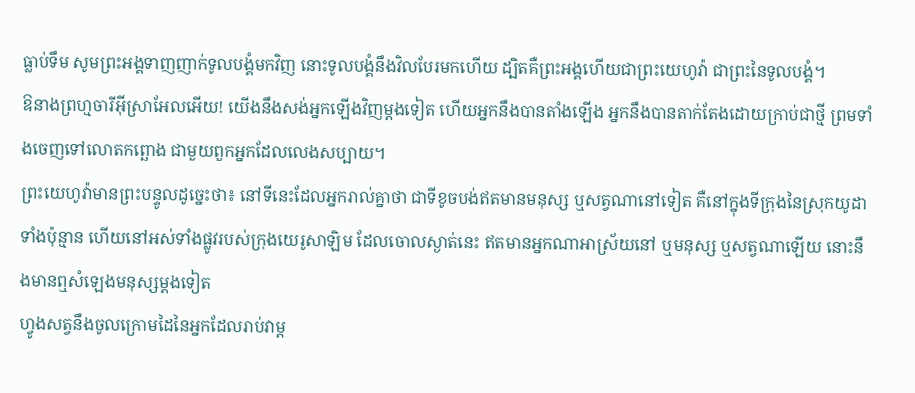ធ្លាប់ទឹម សូមព្រះអង្គទាញញាក់ទូលបង្គំមកវិញ នោះទូលបង្គំនឹងវិលបែរមកហើយ ដ្បិតគឺព្រះអង្គហើយជាព្រះយេហូវ៉ា ជាព្រះនៃទូលបង្គំ។
ឱនាងព្រហ្មចារីអ៊ីស្រាអែលអើយ! យើងនឹងសង់អ្នកឡើងវិញម្ដងទៀត ហើយអ្នកនឹងបានតាំងឡើង អ្នកនឹងបានតាក់តែងដោយក្រាប់ជាថ្មី ព្រមទាំងចេញទៅលោតកព្ឆោង ជាមួយពួកអ្នកដែលលេងសប្បាយ។
ព្រះយេហូវ៉ាមានព្រះបន្ទូលដូច្នេះថា៖ នៅទីនេះដែលអ្នករាល់គ្នាថា ជាទីខូចបង់ឥតមានមនុស្ស ឬសត្វណានៅទៀត គឺនៅក្នុងទីក្រុងនៃស្រុកយូដាទាំងប៉ុន្មាន ហើយនៅអស់ទាំងផ្លូវរបស់ក្រុងយេរូសាឡិម ដែលចោលស្ងាត់នេះ ឥតមានអ្នកណាអាស្រ័យនៅ ឬមនុស្ស ឬសត្វណាឡើយ នោះនឹងមានឮសំឡេងមនុស្សម្តងទៀត
ហ្វូងសត្វនឹងចូលក្រោមដៃនៃអ្នកដែលរាប់វាម្ត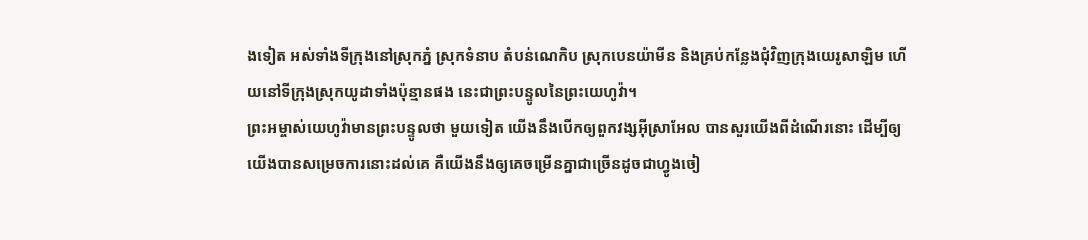ងទៀត អស់ទាំងទីក្រុងនៅស្រុកភ្នំ ស្រុកទំនាប តំបន់ណេកិប ស្រុកបេនយ៉ាមីន និងគ្រប់កន្លែងជុំវិញក្រុងយេរូសាឡិម ហើយនៅទីក្រុងស្រុកយូដាទាំងប៉ុន្មានផង នេះជាព្រះបន្ទូលនៃព្រះយេហូវ៉ា។
ព្រះអម្ចាស់យេហូវ៉ាមានព្រះបន្ទូលថា មួយទៀត យើងនឹងបើកឲ្យពួកវង្សអ៊ីស្រាអែល បានសួរយើងពីដំណើរនោះ ដើម្បីឲ្យយើងបានសម្រេចការនោះដល់គេ គឺយើងនឹងឲ្យគេចម្រើនគ្នាជាច្រើនដូចជាហ្វូងចៀ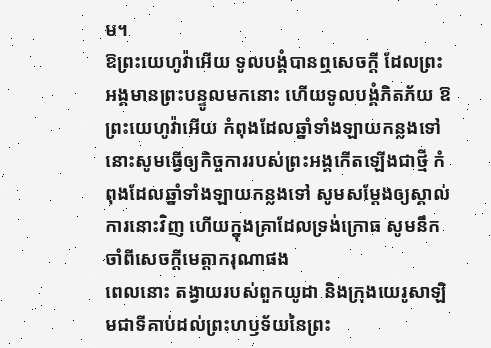ម។
ឱព្រះយេហូវ៉ាអើយ ទូលបង្គំបានឮសេចក្ដី ដែលព្រះអង្គមានព្រះបន្ទូលមកនោះ ហើយទូលបង្គំភិតភ័យ ឱព្រះយេហូវ៉ាអើយ កំពុងដែលឆ្នាំទាំងឡាយកន្លងទៅ នោះសូមធ្វើឲ្យកិច្ចការរបស់ព្រះអង្គកើតឡើងជាថ្មី កំពុងដែលឆ្នាំទាំងឡាយកន្លងទៅ សូមសម្ដែងឲ្យស្គាល់ការនោះវិញ ហើយក្នុងគ្រាដែលទ្រង់ក្រោធ សូមនឹកចាំពីសេចក្ដីមេត្តាករុណាផង
ពេលនោះ តង្វាយរបស់ពួកយូដា និងក្រុងយេរូសាឡិមជាទីគាប់ដល់ព្រះហឫទ័យនៃព្រះ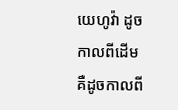យេហូវ៉ា ដូចកាលពីដើម គឺដូចកាលពី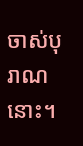ចាស់បុរាណនោះ។